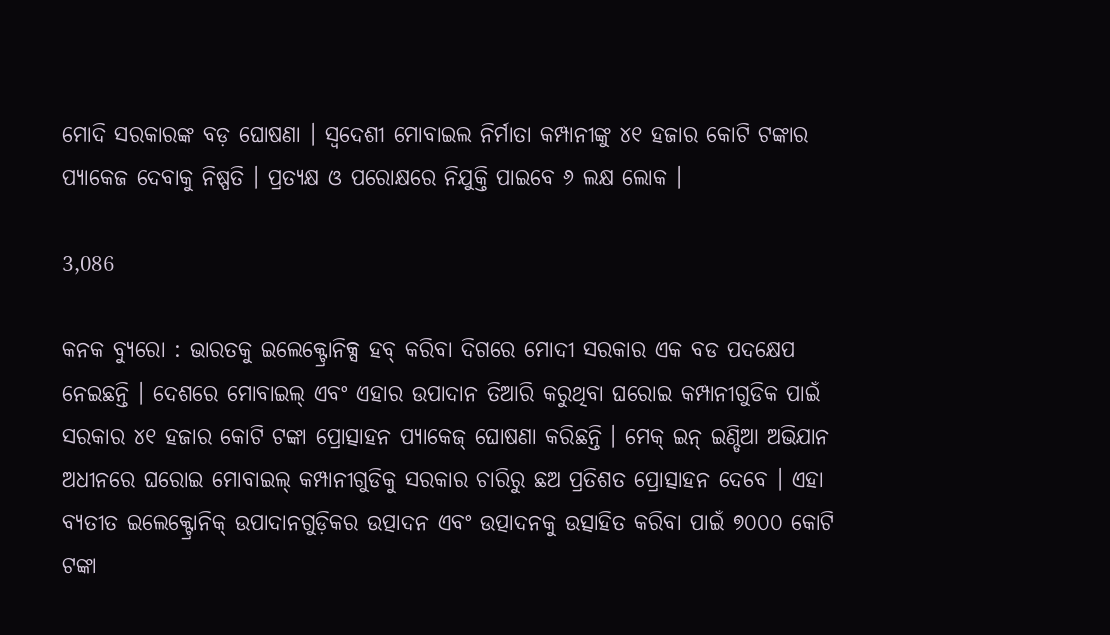ମୋଦି ସରକାରଙ୍କ ବଡ଼ ଘୋଷଣା । ସ୍ୱଦେଶୀ ମୋବାଇଲ ନିର୍ମାତା କମ୍ପାନୀଙ୍କୁ ୪୧ ହଜାର କୋଟି ଟଙ୍କାର ପ୍ୟାକେଜ ଦେବାକୁ ନିଷ୍ପତି । ପ୍ରତ୍ୟକ୍ଷ ଓ ପରୋକ୍ଷରେ ନିଯୁକ୍ତି ପାଇବେ ୬ ଲକ୍ଷ ଲୋକ ।

3,086

କନକ ବ୍ୟୁରୋ : ଭାରତକୁ ଇଲେକ୍ଟ୍ରୋନିକ୍ସ ହବ୍ କରିବା ଦିଗରେ ମୋଦୀ ସରକାର ଏକ ବଡ ପଦକ୍ଷେପ ନେଇଛନ୍ତି । ଦେଶରେ ମୋବାଇଲ୍ ଏବଂ ଏହାର ଉପାଦାନ ତିଆରି କରୁଥିବା ଘରୋଇ କମ୍ପାନୀଗୁଡିକ ପାଇଁ ସରକାର ୪୧ ହଜାର କୋଟି ଟଙ୍କା ପ୍ରୋତ୍ସାହନ ପ୍ୟାକେଜ୍ ଘୋଷଣା କରିଛନ୍ତି । ମେକ୍ ଇନ୍ ଇଣ୍ଡିଆ ଅଭିଯାନ ଅଧୀନରେ ଘରୋଇ ମୋବାଇଲ୍ କମ୍ପାନୀଗୁଡିକୁ ସରକାର ଚାରିରୁ ଛଅ ପ୍ରତିଶତ ପ୍ରୋତ୍ସାହନ ଦେବେ । ଏହା ବ୍ୟତୀତ ଇଲେକ୍ଟ୍ରୋନିକ୍ ଉପାଦାନଗୁଡ଼ିକର ଉତ୍ପାଦନ ଏବଂ ଉତ୍ପାଦନକୁ ଉତ୍ସାହିତ କରିବା ପାଇଁ ୭୦୦୦ କୋଟି ଟଙ୍କା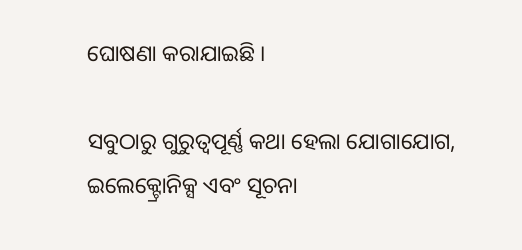ଘୋଷଣା କରାଯାଇଛି ।

ସବୁଠାରୁ ଗୁରୁତ୍ୱପୂର୍ଣ୍ଣ କଥା ହେଲା ଯୋଗାଯୋଗ, ଇଲେକ୍ଟ୍ରୋନିକ୍ସ ଏବଂ ସୂଚନା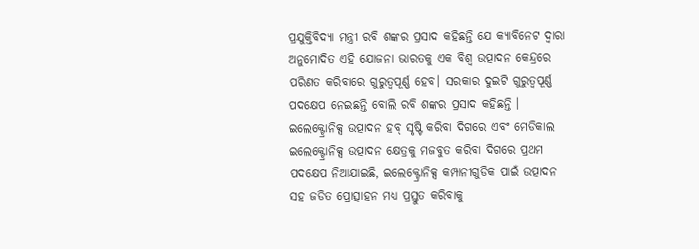ପ୍ରଯୁକ୍ତିବିଦ୍ୟା ମନ୍ତ୍ରୀ ରବି ଶଙ୍କର ପ୍ରସାଦ କହିଛନ୍ତି ଯେ କ୍ୟାବିନେଟ ଦ୍ୱାରା ଅନୁମୋଦିତ ଏହି ଯୋଜନା ଭାରତକୁ ଏକ ବିଶ୍ୱ ଉତ୍ପାଦନ କେନ୍ଦ୍ରରେ ପରିଣତ କରିବାରେ ଗୁରୁତ୍ୱପୂର୍ଣ୍ଣ ହେବ। ସରକାର ଦୁଇଟି ଗୁରୁତ୍ୱପୂର୍ଣ୍ଣ ପଦକ୍ଷେପ ନେଇଛନ୍ତି ବୋଲି ରବି ଶଙ୍କର ପ୍ରସାଦ କହିଛନ୍ତି । ଇଲେକ୍ଟ୍ରୋନିକ୍ସ ଉତ୍ପାଦନ ହବ୍ ସୃଷ୍ଟି କରିବା ଦିଗରେ ଏବଂ ମେଡିକାଲ ଇଲେକ୍ଟ୍ରୋନିକ୍ସ ଉତ୍ପାଦନ କ୍ଷେତ୍ରକୁ ମଜବୁତ କରିବା ଦିଗରେ ପ୍ରଥମ ପଦକ୍ଷେପ ନିଆଯାଇଛି, ଇଲେକ୍ଟ୍ରୋନିକ୍ସ କମ୍ପାନୀଗୁଡିକ ପାଇଁ ଉତ୍ପାଦନ ସହ ଜଡିତ ପ୍ରୋତ୍ସାହନ ମଧ୍ୟ ପ୍ରସ୍ତୁତ କରିବାକୁ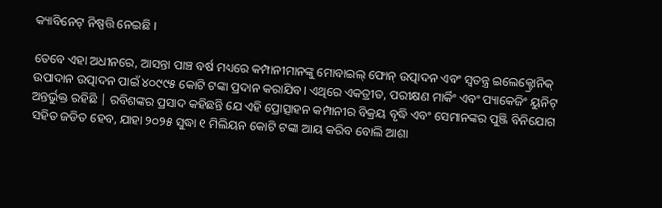କ୍ୟାବିନେଟ୍ ନିଷ୍ପତ୍ତି ନେଇଛି ।

ତେବେ ଏହା ଅଧୀନରେ, ଆସନ୍ତା ପାଞ୍ଚ ବର୍ଷ ମଧ୍ୟରେ କମ୍ପାନୀମାନଙ୍କୁ ମୋବାଇଲ୍ ଫୋନ୍ ଉତ୍ପାଦନ ଏବଂ ସ୍ୱତନ୍ତ୍ର ଇଲେକ୍ଟ୍ରୋନିକ୍ ଉପାଦାନ ଉତ୍ପାଦନ ପାଇଁ ୪୦୯୯୫ କୋଟି ଟଙ୍କା ପ୍ରଦାନ କରାଯିବ। ଏଥିରେ ଏକତ୍ରୀତ, ପରୀକ୍ଷଣ ମାର୍କିଂ ଏବଂ ପ୍ୟାକେଜିଂ ୟୁନିଟ୍ ଅନ୍ତର୍ଭୁକ୍ତ ରହିଛି | ରବିଶଙ୍କର ପ୍ରସାଦ କହିଛନ୍ତି ଯେ ଏହି ପ୍ରୋତ୍ସାହନ କମ୍ପାନୀର ବିକ୍ରୟ ବୃଦ୍ଧି ଏବଂ ସେମାନଙ୍କର ପୁଞ୍ଜି ବିନିଯୋଗ ସହିତ ଜଡିତ ହେବ, ଯାହା ୨୦୨୫ ସୁଦ୍ଧା ୧ ମିଲିୟନ କୋଟି ଟଙ୍କା ଆୟ କରିବ ବୋଲି ଆଶା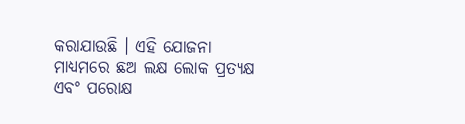କରାଯାଉଛି । ଏହି ଯୋଜନା ମାଧ୍ୟମରେ ଛଅ ଲକ୍ଷ ଲୋକ ପ୍ରତ୍ୟକ୍ଷ ଏବଂ ପରୋକ୍ଷ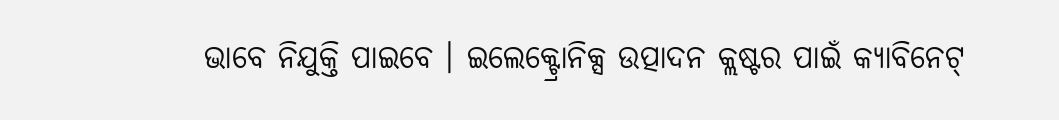ଭାବେ ନିଯୁକ୍ତି ପାଇବେ । ଇଲେକ୍ଟ୍ରୋନିକ୍ସ ଉତ୍ପାଦନ କ୍ଲଷ୍ଟର ପାଇଁ କ୍ୟାବିନେଟ୍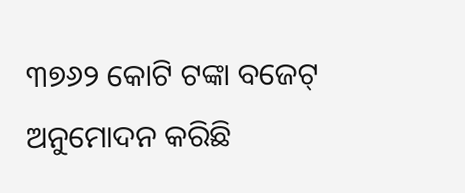୩୭୬୨ କୋଟି ଟଙ୍କା ବଜେଟ୍ ଅନୁମୋଦନ କରିଛି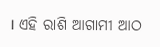। ଏହି ରାଶି ଆଗାମୀ ଆଠ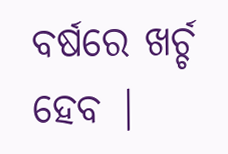ବର୍ଷରେ ଖର୍ଚ୍ଚ ହେବ |